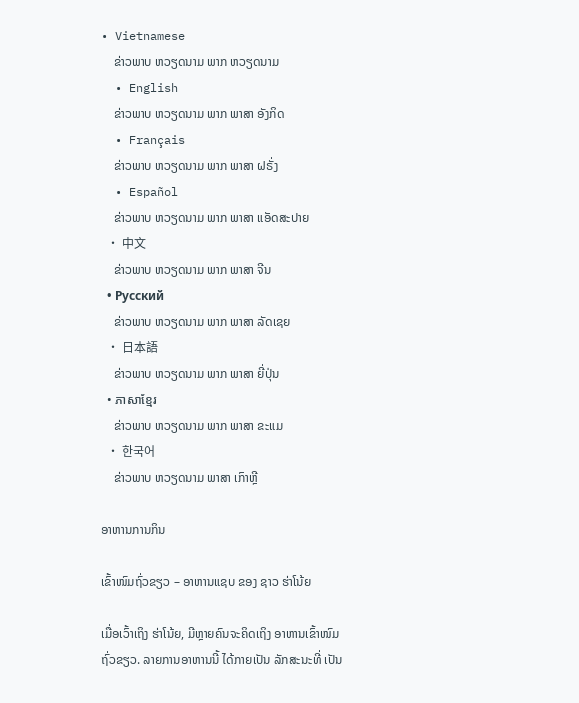• Vietnamese
    ຂ່າວພາບ ຫວຽດນາມ ພາກ ຫວຽດນາມ
  • English
    ຂ່າວພາບ ຫວຽດນາມ ພາກ ພາສາ ອັງກິດ
  • Français
    ຂ່າວພາບ ຫວຽດນາມ ພາກ ພາສາ ຝຣັ່ງ
  • Español
    ຂ່າວພາບ ຫວຽດນາມ ພາກ ພາສາ ແອັດສະປາຍ
  • 中文
    ຂ່າວພາບ ຫວຽດນາມ ພາກ ພາສາ ຈີນ
  • Русский
    ຂ່າວພາບ ຫວຽດນາມ ພາກ ພາສາ ລັດເຊຍ
  • 日本語
    ຂ່າວພາບ ຫວຽດນາມ ພາກ ພາສາ ຍີ່ປຸ່ນ
  • ភាសាខ្មែរ
    ຂ່າວພາບ ຫວຽດນາມ ພາກ ພາສາ ຂະແມ
  • 한국어
    ຂ່າວພາບ ຫວຽດນາມ ພາສາ ເກົາຫຼີ

ອາຫານການກິນ

ເຂົ້າໜົມຖົ່ວຂຽວ – ອາຫານແຊບ ຂອງ ຊາວ ຮ່າໂນ້ຍ

ເມື່ອເວົ້າເຖິງ ຮ່າໂນ້ຍ, ມີຫຼາຍຄົນຈະຄິດເຖິງ ອາຫານເຂົ້າໜົມ ຖົ່ວຂຽວ. ລາຍການອາຫານນີ້ ໄດ້ກາຍເປັນ ລັກສະນະທີ່ ເປັນ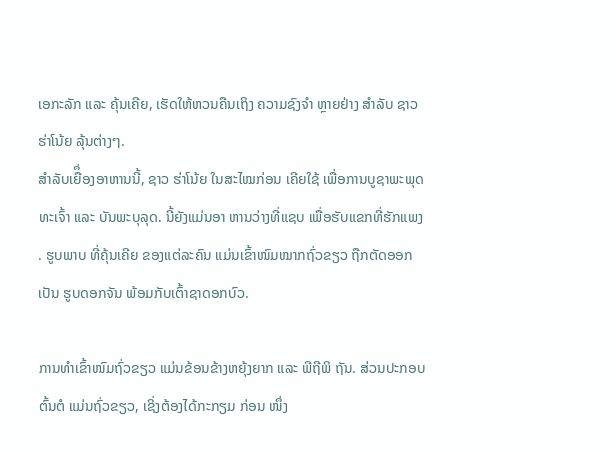ເອກະລັກ ແລະ ຄຸ້ນເຄີຍ, ເຮັດໃຫ້ຫວນຄືນເຖິງ ຄວາມຊົງຈຳ ຫຼາຍຢ່າງ ສໍາລັບ ຊາວ ຮ່າໂນ້ຍ ລຸ້ນຕ່າງໆ.
ສຳລັບເຍືຶ່ອງອາຫານນີ້, ຊາວ ຮ່າໂນ້ຍ ໃນສະໄໝກ່ອນ ເຄີຍໃຊ້ ເພື່ອການບູຊາພະພຸດທະເຈົ້າ ແລະ ບັນພະບຸລຸດ. ນີ້ຍັງແມ່ນອາ ຫານວ່າງທີ່ແຊບ ເພື່ອຮັບແຂກທີ່ຮັກແພງ. ຮູບພາບ ທີ່ຄຸ້ນເຄີຍ ຂອງແຕ່ລະຄົນ ແມ່ນເຂົ້າໜົມໝາກຖົ່ວຂຽວ ຖືກຕັດອອກ ເປັນ ຮູບດອກຈັນ ພ້ອມກັບເຕົ້າຊາດອກບົວ.

ການທໍາເຂົ້າໜົມຖົ່ວຂຽວ ແມ່ນຂ້ອນຂ້າງຫຍຸ້ງຍາກ ແລະ ພີຖີພິ ຖັນ. ສ່ວນປະກອບຕົ້ນຕໍ ແມ່ນຖົ່ວຂຽວ, ເຊິ່ງຕ້ອງໄດ້ກະກຽມ ກ່ອນ ໜຶ່ງ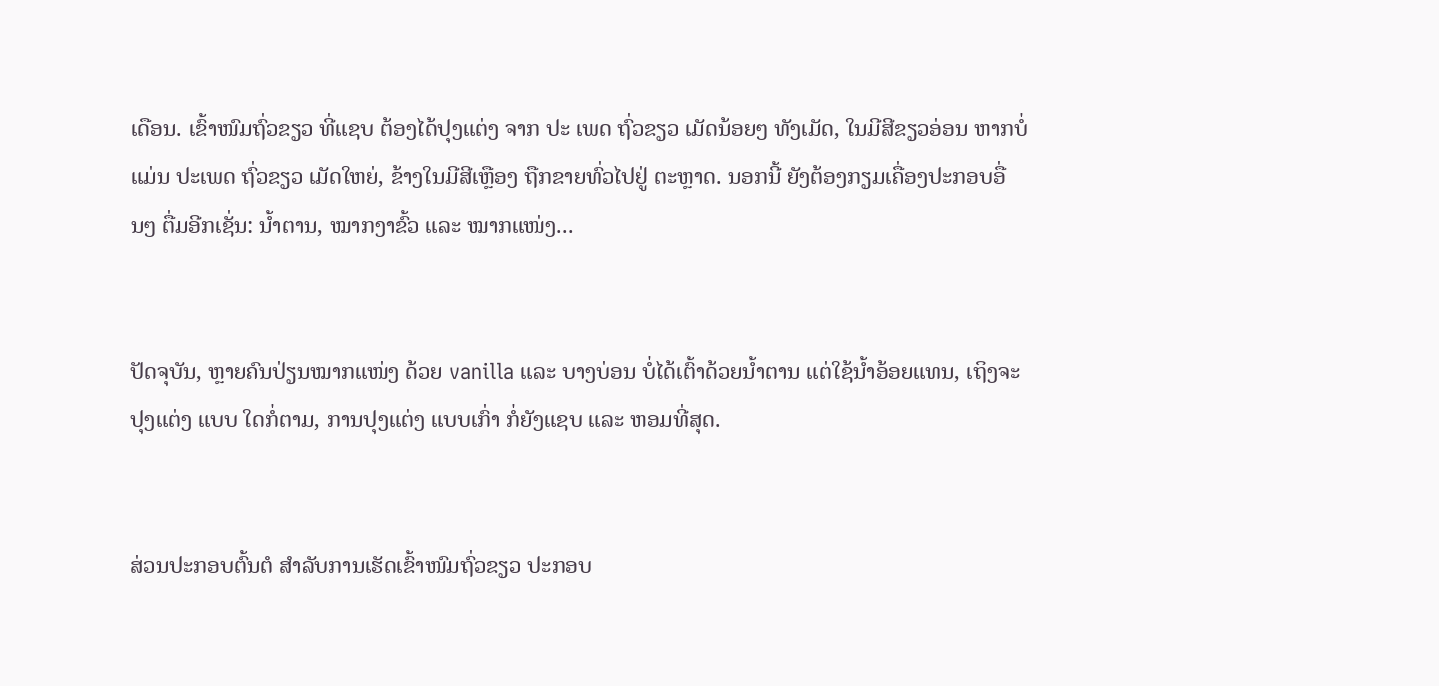ເດືອນ. ເຂົ້າໜົມຖົ່ວຂຽວ ທີ່ແຊບ ຕ້ອງໄດ້ປຸງແຕ່ງ ຈາກ ປະ ເພດ ຖົ່ວຂຽວ ເມັດນ້ອຍໆ ທັງເມັດ, ໃນມີສີຂຽວອ່ອນ ຫາກບໍ່ ແມ່ນ ປະເພດ ຖົ່ວຂຽວ ເມັດໃຫຍ່, ຂ້າງໃນມີສີເຫຼືອງ ຖືກຂາຍທົ່ວໄປຢູ່ ຕະຫຼາດ. ນອກນີ້ ຍັງຕ້ອງກຽມເຄື່ອງປະກອບອື່ນໆ ຕື່ມອີກເຊັ່ນ: ນ້ຳຕານ, ໝາກງາຂົ້ວ ແລະ ໝາກແໜ່ງ...


ປັດຈຸບັນ, ຫຼາຍຄົນປ່ຽນໝາກແໜ່ງ ດ້ວຍ vanilla ແລະ ບາງບ່ອນ ບໍ່ໄດ້ເຕົ້າດ້ວຍນ້ຳຕານ ແຕ່ໃຊ້ນ້ຳອ້ອຍແທນ, ເຖິງຈະປຸງແຕ່ງ ແບບ ໃດກໍ່ຕາມ, ການປຸງແຕ່ງ ແບບເກົ່າ ກໍ່ຍັງແຊບ ແລະ ຫອມທີ່ສຸດ.


ສ່ວນປະກອບຕົ້ນຕໍ ສໍາລັບການເຮັດເຂົ້າໜົມຖົ່ວຂຽວ ປະກອບ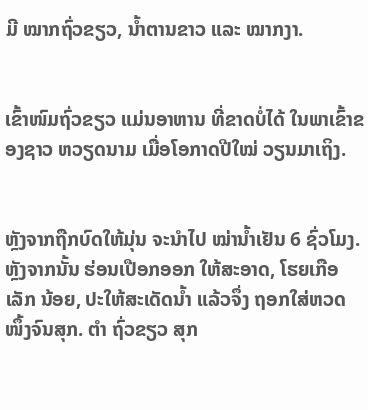ມີ ໝາກຖົ່ວຂຽວ, ນໍ້າຕານຂາວ ແລະ ໝາກງາ.


ເຂົ້າໜົມຖົ່ວຂຽວ ແມ່ນອາຫານ ທີ່ຂາດບໍ່ໄດ້ ໃນພາເຂົ້າຂອງຊາວ ຫວຽດນາມ ເມື່ອໂອກາດປີໃໝ່ ວຽນມາເຖິງ.


ຫຼັງຈາກຖືກບົດໃຫ້ມຸ່ນ ຈະນໍາໄປ ໝ່ານ້ຳເຢັນ 6 ຊົ່ວໂມງ. ຫຼັງຈາກນັ້ນ ຮ່ອນເປືອກອອກ ໃຫ້ສະອາດ, ໂຮຍເກືອ ເລັກ ນ້ອຍ, ປະໃຫ້ສະເດັດນໍ້າ ແລ້ວຈຶ່ງ ຖອກໃສ່ຫວດ ໜຶ້ງຈົນສຸກ. ຕຳ ຖົ່ວຂຽວ ສຸກ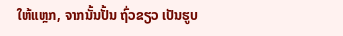ໃຫ້ແຫຼກ, ຈາກນັ້ນປັ້ນ ຖົ່ວຂຽວ ເປັນຮູບ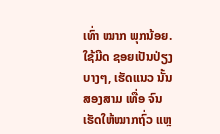ເທົ່າ ໝາກ ພຸກນ້ອຍ. ໃຊ້ມີດ ຊອຍເປັນປ່ຽງບາງໆ, ເຮັດແນວ ນັ້ນສອງສາມ ເທື່ອ ຈົນເຮັດໃຫ້ໝາກຖົ່ວ ແຫຼ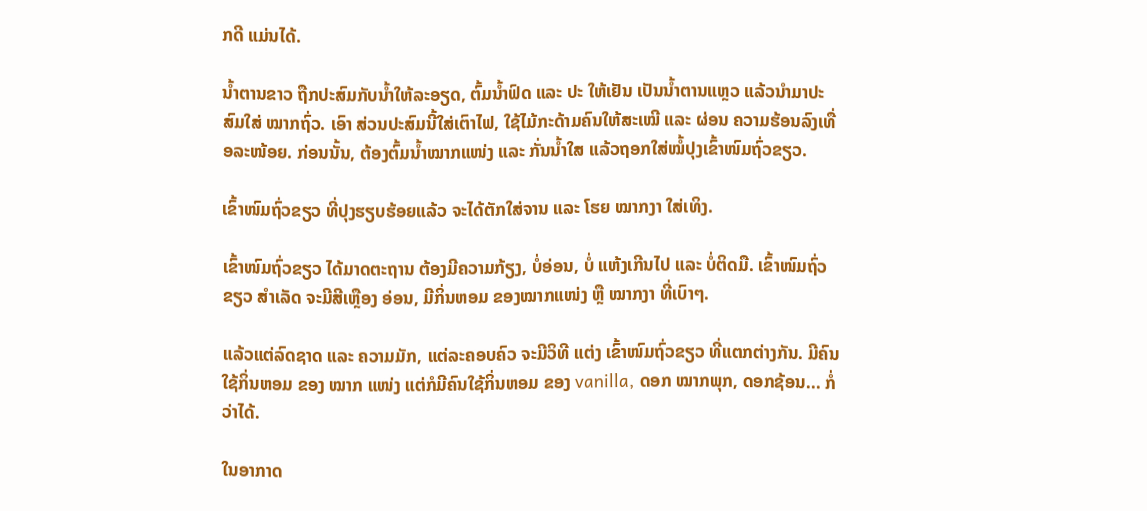ກດີ ແມ່ນໄດ້.

ນ້ຳຕານຂາວ ຖືກປະສົມກັບນ້ຳໃຫ້ລະອຽດ, ຕົ້ມນໍ້າຟົດ ແລະ ປະ ໃຫ້ເຢັນ ເປັນນ້ຳຕານແຫຼວ ແລ້ວນຳມາປະສົມໃສ່ ໝາກຖົ່ວ. ເອົາ ສ່ວນປະສົມນີ້ໃສ່ເຕົາໄຟ, ໃຊ້ໄມ້ກະດ້າມຄົນໃຫ້ສະເໝີ ແລະ ຜ່ອນ ຄວາມຮ້ອນລົງເທື່ອລະໜ້ອຍ. ກ່ອນນັ້ນ, ຕ້ອງຕົ້ມນ້ຳໝາກແໜ່ງ ແລະ ກັ່ນນ້ຳໃສ ແລ້ວຖອກໃສ່ໝໍ້ປຸງເຂົ້າໜົມຖົ່ວຂຽວ.

ເຂົ້າໜົມຖົ່ວຂຽວ ທີ່ປຸງຮຽບຮ້ອຍແລ້ວ ຈະໄດ້ຕັກໃສ່ຈານ ແລະ ໂຮຍ ໝາກງາ ໃສ່ເທິງ.

ເຂົ້າໜົມຖົ່ວຂຽວ ໄດ້ມາດຕະຖານ ຕ້ອງມີຄວາມກ້ຽງ, ບໍ່ອ່ອນ, ບໍ່ ແຫ້ງເກີນໄປ ແລະ ບໍ່ຕິດມື. ເຂົ້າໜົມຖົ່ວຂຽວ ສຳເລັດ ຈະມີສີເຫຼືອງ ອ່ອນ, ມີກິ່ນຫອມ ຂອງໝາກແໜ່ງ ຫຼື ໝາກງາ ທີ່ເບົາໆ.

ແລ້ວແຕ່ລົດຊາດ ແລະ ຄວາມມັກ, ແຕ່ລະຄອບຄົວ ຈະມີວິທີ ແຕ່ງ ເຂົ້າໜົມຖົ່ວຂຽວ ທີ່ແຕກຕ່າງກັນ. ມີຄົນໃຊ້ກິ່ນຫອມ ຂອງ ໝາກ ແໜ່ງ ແຕ່ກໍມີຄົນໃຊ້ກິ່ນຫອມ ຂອງ vanilla, ດອກ ໝາກພຸກ, ດອກຊ້ອນ... ກໍ່ວ່າໄດ້.

ໃນອາກາດ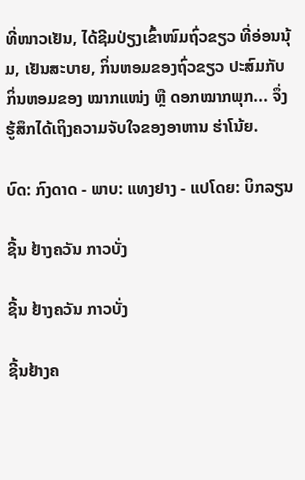ທີ່ໜາວເຢັນ, ໄດ້ຊີມປ່ຽງເຂົ້າໜົມຖົ່ວຂຽວ ທີ່ອ່ອນນຸ້ມ, ເຢັນສະບາຍ, ກິ່ນຫອມຂອງຖົ່ວຂຽວ ປະສົມກັບ ກິ່ນຫອມຂອງ ໝາກແໜ່ງ ຫຼື ດອກໝາກພຸກ... ຈຶ່ງຮູ້ສຶກໄດ້ເຖິງຄວາມຈັບໃຈຂອງອາຫານ ຮ່າໂນ້ຍ.

ບົດ: ກົງດາດ - ພາບ: ແທງຢາງ - ແປໂດຍ: ບິກລຽນ

ຊີ້ນ ຢ້າງຄວັນ ກາວບັ່ງ

ຊີ້ນ ຢ້າງຄວັນ ກາວບັ່ງ

ຊີ້ນຢ້າງຄ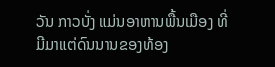ວັນ ກາວບັ່ງ ແມ່ນອາຫານພື້ນເມືອງ ທີ່ມີມາແຕ່ດົນນານຂອງທ້ອງ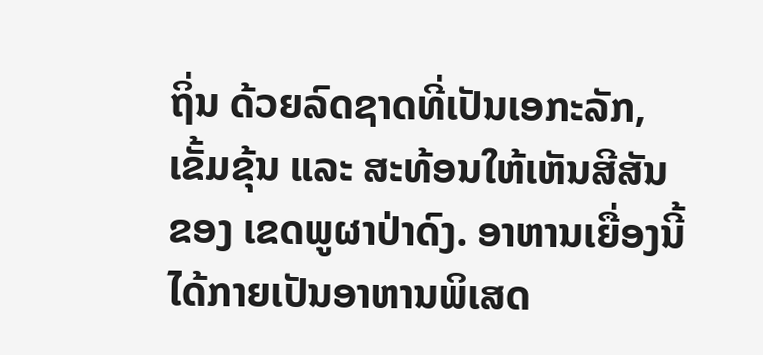ຖິ່ນ ດ້ວຍລົດຊາດທີ່ເປັນເອກະລັກ, ເຂັ້ມຂຸ້ນ ແລະ ສະທ້ອນໃຫ້ເຫັນສີສັນ ຂອງ ເຂດພູຜາປ່າດົງ. ອາຫານເຍື່ອງນີ້ ໄດ້ກາຍເປັນອາຫານພິເສດ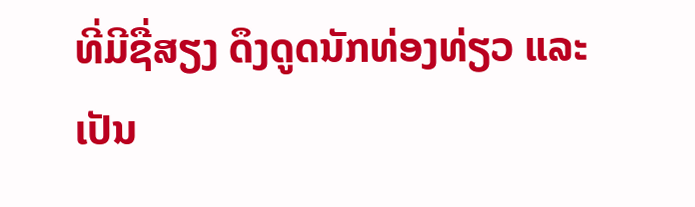ທີ່ມີຊື່ສຽງ ດຶງດູດນັກທ່ອງທ່ຽວ ແລະ ເປັນ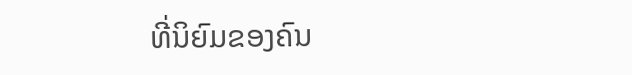ທີ່ນິຍົມຂອງຄົນ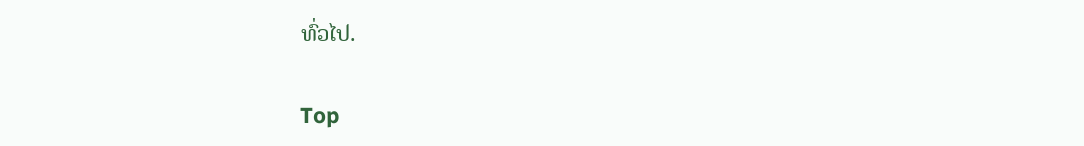ທົ່ວໄປ.

Top